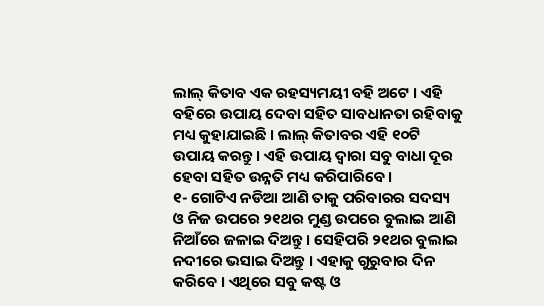ଲାଲ୍ କିତାବ ଏକ ରହସ୍ୟମୟୀ ବହି ଅଟେ । ଏହି ବହିରେ ଉପାୟ ଦେବା ସହିତ ସାବଧାନତା ରହିବାକୁ ମଧ୍ୟ କୁହାଯାଇଛି । ଲାଲ୍ କିତାବର ଏହି ୧୦ଟି ଉପାୟ କରନ୍ତୁ । ଏହି ଉପାୟ ଦ୍ଵାରା ସବୁ ବାଧା ଦୂର ହେବା ସହିତ ଉନ୍ନତି ମଧ୍ୟ କରିପାରିବେ ।
୧- ଗୋଟିଏ ନଡିଆ ଆଣି ତାକୁ ପରିବାରର ସଦସ୍ୟ ଓ ନିଜ ଉପରେ ୨୧ଥର ମୁଣ୍ଡ ଉପରେ ବୁଲାଇ ଆଣି ନିଆଁରେ ଜଳାଇ ଦିଅନ୍ତୁ । ସେହିପରି ୨୧ଥର ବୁଲାଇ ନଦୀରେ ଭସାଇ ଦିଅନ୍ତୁ । ଏହାକୁ ଗୁରୁବାର ଦିନ କରିବେ । ଏଥିରେ ସବୁ କଷ୍ଟ ଓ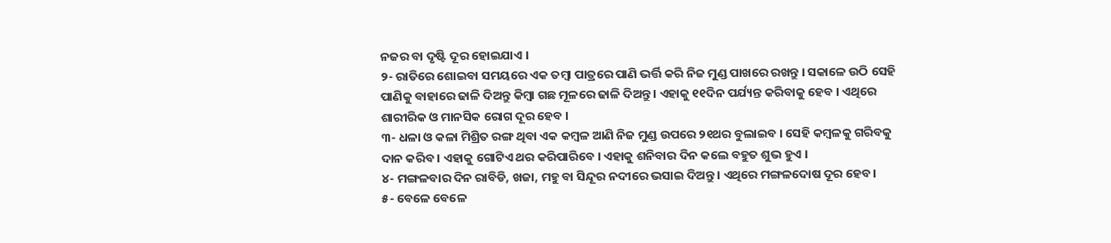ନଜର ବା ଦୃଷ୍ଟି ଦୂର ହୋଇଯାଏ ।
୨- ରାତିରେ ଶୋଇବା ସମୟରେ ଏକ ତମ୍ବା ପାତ୍ରରେ ପାଣି ଭର୍ତ୍ତି କରି ନିଜ ମୁଣ୍ଡ ପାଖରେ ରଖନ୍ତୁ । ସକାଳେ ଉଠି ସେହି ପାଣିକୁ ବାହାରେ ଢାଳି ଦିଅନ୍ତୁ କିମ୍ବା ଗଛ ମୂଳରେ ଢାଳି ଦିଅନ୍ତୁ । ଏହାକୁ ୧୧ଦିନ ପର୍ଯ୍ୟନ୍ତ କରିବାକୁ ହେବ । ଏଥିରେ ଶାରୀରିକ ଓ ମାନସିକ ରୋଗ ଦୂର ହେବ ।
୩- ଧଳା ଓ କଳା ମିଶ୍ରିତ ରଙ୍ଗ ଥିବା ଏକ କମ୍ବଳ ଆଣି ନିଜ ମୁଣ୍ଡ ଉପରେ ୨୧ଥର ବୁଲାଇବ । ସେହି କମ୍ବଳକୁ ଗରିବକୁ ଦାନ କରିବ । ଏହାକୁ ଗୋଟିଏ ଥର କରିପାରିବେ । ଏହାକୁ ଶନିବାର ଦିନ କଲେ ବହୁତ ଶୁଭ ହୁଏ ।
୪- ମଙ୍ଗଳବାର ଦିନ ରାବିଡି, ଖଜା, ମହୁ ବା ସିନ୍ଦୂର ନଦୀରେ ଭସାଇ ଦିଅନ୍ତୁ । ଏଥିରେ ମଙ୍ଗଳଦୋଷ ଦୂର ହେବ ।
୫- ବେଳେ ବେଳେ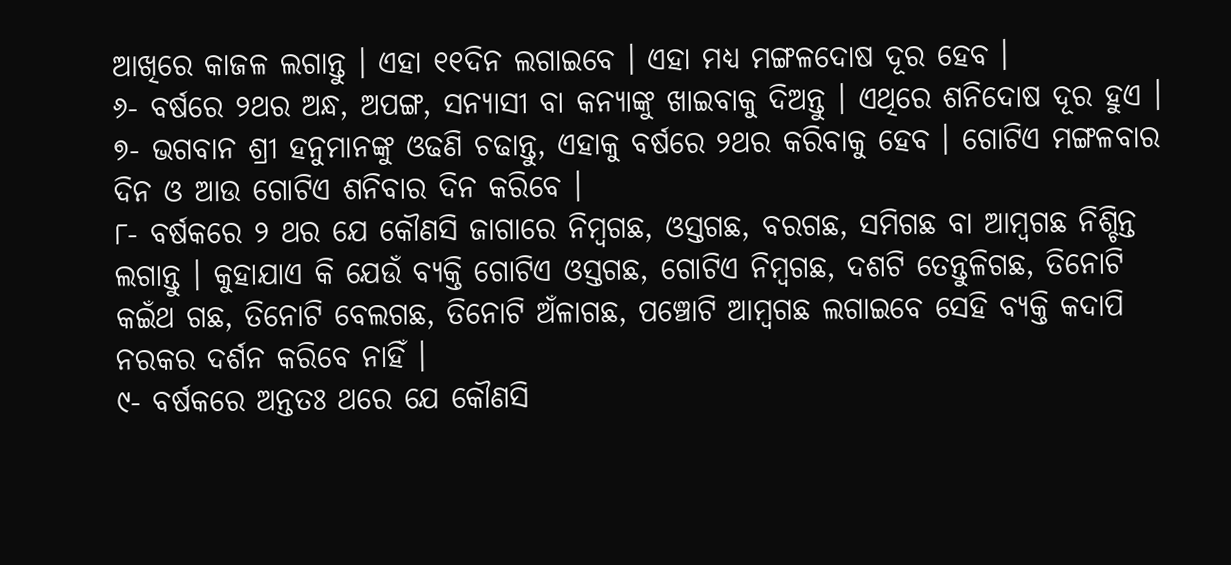ଆଖିରେ କାଜଳ ଲଗାନ୍ତୁ । ଏହା ୧୧ଦିନ ଲଗାଇବେ । ଏହା ମଧ୍ୟ ମଙ୍ଗଳଦୋଷ ଦୂର ହେବ ।
୬- ବର୍ଷରେ ୨ଥର ଅନ୍ଧ, ଅପଙ୍ଗ, ସନ୍ୟାସୀ ବା କନ୍ୟାଙ୍କୁ ଖାଇବାକୁ ଦିଅନ୍ତୁ । ଏଥିରେ ଶନିଦୋଷ ଦୂର ହୁଏ ।
୭- ଭଗବାନ ଶ୍ରୀ ହନୁମାନଙ୍କୁ ଓଢଣି ଚଢାନ୍ତୁ, ଏହାକୁ ବର୍ଷରେ ୨ଥର କରିବାକୁ ହେବ । ଗୋଟିଏ ମଙ୍ଗଳବାର ଦିନ ଓ ଆଉ ଗୋଟିଏ ଶନିବାର ଦିନ କରିବେ ।
୮- ବର୍ଷକରେ ୨ ଥର ଯେ କୌଣସି ଜାଗାରେ ନିମ୍ବଗଛ, ଓସ୍ତଗଛ, ବରଗଛ, ସମିଗଛ ବା ଆମ୍ବଗଛ ନିଶ୍ଚିନ୍ତ ଲଗାନ୍ତୁ । କୁହାଯାଏ କି ଯେଉଁ ବ୍ୟକ୍ତି ଗୋଟିଏ ଓସ୍ତଗଛ, ଗୋଟିଏ ନିମ୍ବଗଛ, ଦଶଟି ତେନ୍ତୁଳିଗଛ, ତିନୋଟି କଇଁଥ ଗଛ, ତିନୋଟି ବେଲଗଛ, ତିନୋଟି ଅଁଳାଗଛ, ପଞ୍ଚୋଟି ଆମ୍ବଗଛ ଲଗାଇବେ ସେହି ବ୍ୟକ୍ତି କଦାପି ନରକର ଦର୍ଶନ କରିବେ ନାହିଁ ।
୯- ବର୍ଷକରେ ଅନ୍ତତଃ ଥରେ ଯେ କୌଣସି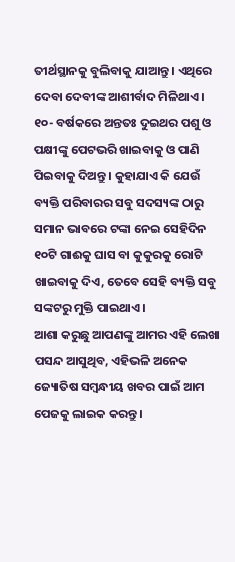ତୀର୍ଥସ୍ଥାନକୁ ବୁଲିବାକୁ ଯାଆନ୍ତୁ । ଏଥିରେ ଦେବା ଦେବୀଙ୍କ ଆଶୀର୍ବାଦ ମିଳିଥାଏ ।
୧୦- ବର୍ଷକରେ ଅନ୍ତତଃ ଦୁଇଥର ପଶୁ ଓ ପକ୍ଷୀଙ୍କୁ ପେଟଭରି ଖାଇବାକୁ ଓ ପାଣି ପିଇବାକୁ ଦିଅନ୍ତୁ । କୁହାଯାଏ କି ଯେଉଁ ବ୍ୟକ୍ତି ପରିବାରର ସବୁ ସଦସ୍ୟଙ୍କ ଠାରୁ ସମାନ ଭାବରେ ଟଙ୍କା ନେଇ ସେହିଦିନ ୧୦ଟି ଗାଈକୁ ଘାସ ବା କୁକୁରକୁ ରୋଟି ଖାଇବାକୁ ଦିଏ, ତେବେ ସେହି ବ୍ୟକ୍ତି ସବୁ ସଙ୍କଟରୁ ମୁକ୍ତି ପାଇଥାଏ ।
ଆଶା କରୁଛୁ ଆପଣଙ୍କୁ ଆମର ଏହି ଲେଖା ପସନ୍ଦ ଆସୁଥିବ, ଏହିଭଳି ଅନେକ ଜ୍ୟୋତିଷ ସମ୍ବନ୍ଧୀୟ ଖବର ପାଇଁ ଆମ ପେଜକୁ ଲାଇକ କରନ୍ତୁ ।